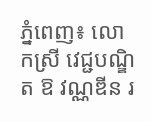ភ្នំពេញ៖ លោកស្រី វេជ្ជបណ្ឌិត ឱ វណ្ណឌីន រ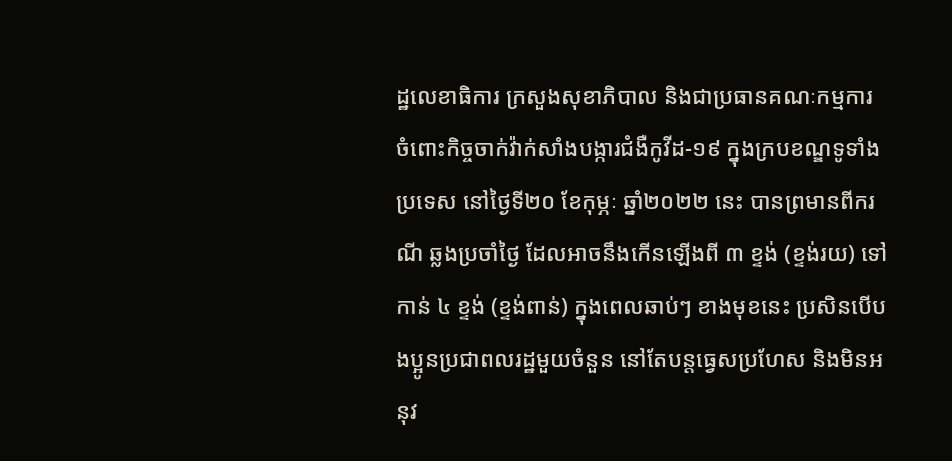ដ្ឋលេខាធិការ ក្រសួងសុខាភិបាល និងជាប្រធានគណៈកម្មការ ចំពោះកិច្ចចាក់វ៉ាក់សាំងបង្ការជំងឺកូវីដ-១៩ ក្នុងក្របខណ្ឌទូទាំងប្រទេស នៅថ្ងៃទី២០ ខែកុម្ភៈ ឆ្នាំ២០២២ នេះ បានព្រមានពីករណី ឆ្លងប្រចាំថ្ងៃ ដែលអាចនឹងកើនឡើងពី ៣ ខ្ទង់ (ខ្ទង់រយ) ទៅកាន់ ៤ ខ្ទង់ (ខ្ទង់ពាន់) ក្នុងពេលឆាប់ៗ ខាងមុខនេះ ប្រសិនបើបងប្អូនប្រជាពលរដ្ឋមួយចំនួន នៅតែបន្តធ្វេសប្រហែស និងមិនអនុវ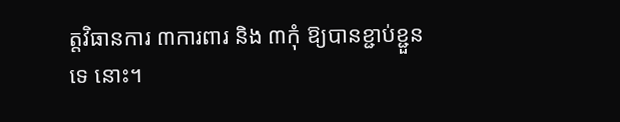ត្តវិធានការ ៣ការពារ និង ៣កុំ ឱ្យបានខ្ជាប់ខ្ជួនទេ នោះ។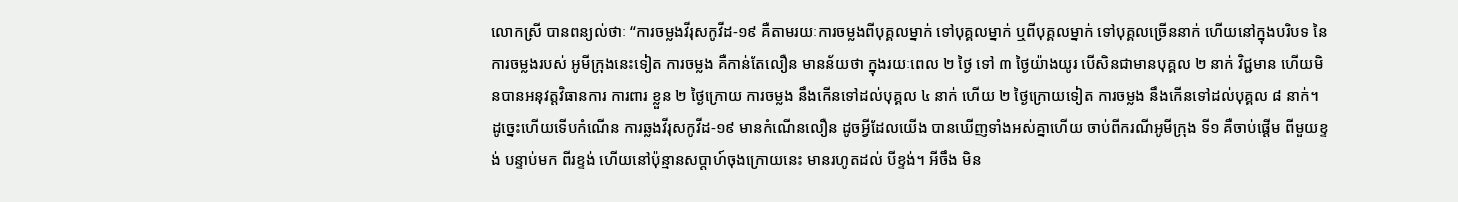លោកស្រី បានពន្យល់ថាៈ “ការចម្លងវីរុសកូវីដ-១៩ គឺតាមរយៈការចម្លងពីបុគ្គលម្នាក់ ទៅបុគ្គលម្នាក់ ឬពីបុគ្គលម្នាក់ ទៅបុគ្គលច្រើននាក់ ហើយនៅក្នុងបរិបទ នៃការចម្លងរបស់ អូមីក្រុងនេះទៀត ការចម្លង គឺកាន់តែលឿន មានន័យថា ក្នុងរយៈពេល ២ ថ្ងៃ ទៅ ៣ ថ្ងៃយ៉ាងយូរ បើសិនជាមានបុគ្គល ២ នាក់ វិជ្ជមាន ហើយមិនបានអនុវត្តវិធានការ ការពារ ខ្លួន ២ ថ្ងៃក្រោយ ការចម្លង នឹងកើនទៅដល់បុគ្គល ៤ នាក់ ហើយ ២ ថ្ងៃក្រោយទៀត ការចម្លង នឹងកើនទៅដល់បុគ្គល ៨ នាក់។ ដូច្នេះហើយទើបកំណើន ការឆ្លងវីរុសកូវីដ-១៩ មានកំណើនលឿន ដូចអ្វីដែលយើង បានឃើញទាំងអស់គ្នាហើយ ចាប់ពីករណីអូមីក្រុង ទី១ គឺចាប់ផ្តើម ពីមួយខ្ទង់ បន្ទាប់មក ពីរខ្ទង់ ហើយនៅប៉ុន្មានសប្តាហ៍ចុងក្រោយនេះ មានរហូតដល់ បីខ្ទង់។ អីចឹង មិន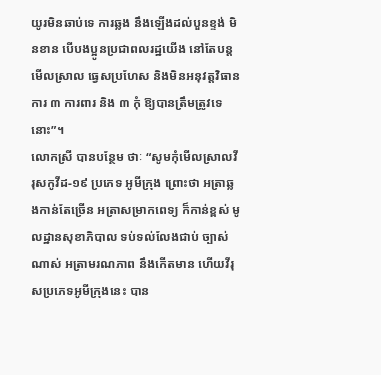យូរមិនឆាប់ទេ ការឆ្លង នឹងឡើងដល់បួនខ្ទង់ មិនខាន បើបងប្អូនប្រជាពលរដ្ឋយើង នៅតែបន្តមើលស្រាល ធ្វេសប្រហែស និងមិនអនុវត្តវិធានការ ៣ ការពារ និង ៣ កុំ ឱ្យបានត្រឹមត្រូវទេនោះ”។
លោកស្រី បានបន្ថែម ថាៈ “សូមកុំមើលស្រាលវីរុសកូវីដ-១៩ ប្រភេទ អូមីក្រុង ព្រោះថា អត្រាឆ្លងកាន់តែច្រើន អត្រាសម្រាកពេទ្យ ក៏កាន់ខ្ពស់ មូលដ្ឋានសុខាភិបាល ទប់ទល់លែងជាប់ ច្បាស់ណាស់ អត្រាមរណភាព នឹងកើតមាន ហើយវីរុសប្រភេទអូមីក្រុងនេះ បាន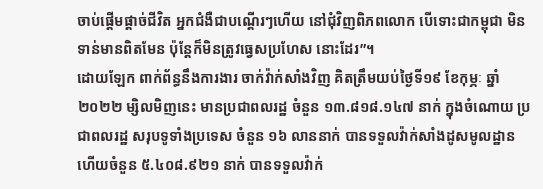ចាប់ផ្តើមផ្តាច់ជីវិត អ្នកជំងឺជាបណ្តើរៗហើយ នៅជុំវិញពិភពលោក បើទោះជាកម្ពុជា មិនទាន់មានពិតមែន ប៉ុន្តែក៏មិនត្រូវធ្វេសប្រហែស នោះដែរ”។
ដោយឡែក ពាក់ព័ន្ធនឹងការងារ ចាក់វ៉ាក់សាំងវិញ គិតត្រឹមយប់ថ្ងៃទី១៩ ខែកុម្ភៈ ឆ្នាំ២០២២ ម្សិលមិញនេះ មានប្រជាពលរដ្ឋ ចំនួន ១៣.៨១៨.១៤៧ នាក់ ក្នុងចំណោយ ប្រជាពលរដ្ឋ សរុបទូទាំងប្រទេស ចំនួន ១៦ លាននាក់ បានទទួលវ៉ាក់សាំងដូសមូលដ្ឋាន ហើយចំនួន ៥.៤០៨.៩២១ នាក់ បានទទួលវ៉ាក់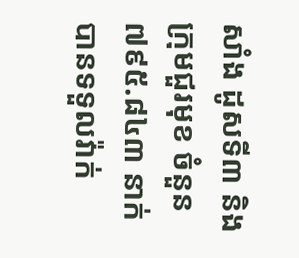សាំង ដូសទី៣ និងក្រុមជួរមុខ ចំនួន ៧៩៥.៨៤៣ នាក់ បានទទួលវ៉ាក់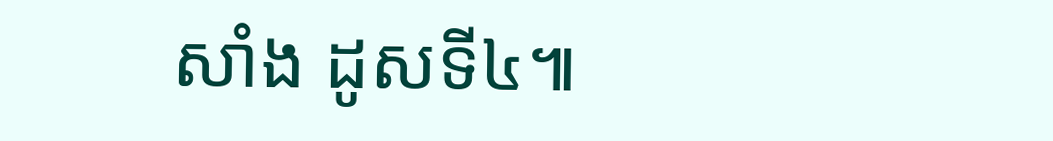សាំង ដូសទី៤៕